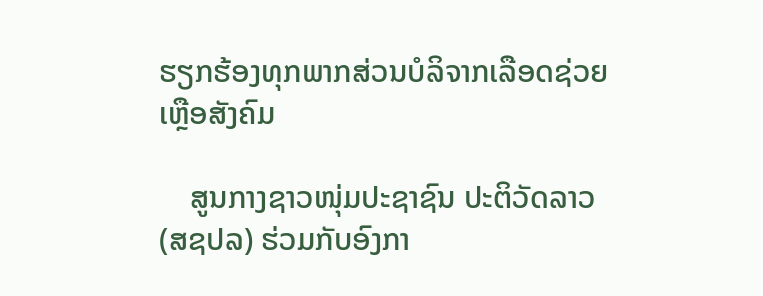ຮຽກຮ້ອງທຸກພາກສ່ວນບໍລິຈາກເລືອດຊ່ວຍເຫຼືອສັງຄົມ

    ສູນກາງຊາວໜຸ່ມປະຊາຊົນ ປະຕິວັດລາວ (ສຊປລ) ຮ່ວມກັບອົງກາ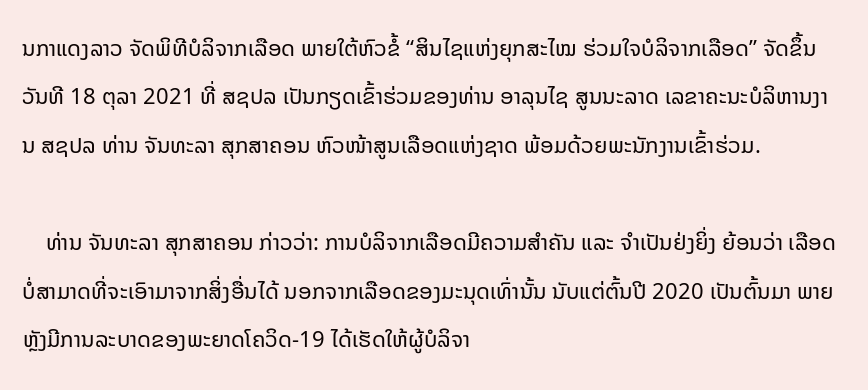ນກາແດງລາວ ຈັດພິທີບໍລິຈາກເລືອດ ພາຍໃຕ້ຫົວຂໍ້ “ສິນໄຊແຫ່ງຍຸກສະໄໝ ຮ່ວມໃຈບໍລິຈາກເລືອດ” ຈັດຂຶ້ນວັນທີ 18 ຕຸລາ 2021 ທີ່ ສຊປລ ເປັນກຽດເຂົ້າຮ່ວມຂອງທ່ານ ອາລຸນໄຊ ສູນນະລາດ ເລຂາຄະນະບໍລິຫານງານ ສຊປລ ທ່ານ ຈັນທະລາ ສຸກສາຄອນ ຫົວໜ້າສູນເລືອດແຫ່ງຊາດ ພ້ອມດ້ວຍພະນັກງານເຂົ້າຮ່ວມ.

    ທ່ານ ຈັນທະລາ ສຸກສາຄອນ ກ່າວວ່າ: ການບໍລິຈາກເລືອດມີຄວາມສຳຄັນ ແລະ ຈຳເປັນຢ່ງຍິ່ງ ຍ້ອນວ່າ ເລືອດບໍ່ສາມາດທີ່ຈະເອົາມາຈາກສິ່ງອື່ນໄດ້ ນອກຈາກເລືອດຂອງມະນຸດເທົ່ານັ້ນ ນັບແຕ່ຕົ້ນປີ 2020 ເປັນຕົ້ນມາ ພາຍຫຼັງມີການລະບາດຂອງພະຍາດໂຄວິດ-19 ໄດ້ເຮັດໃຫ້ຜູ້ບໍລິຈາ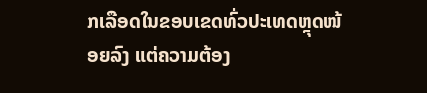ກເລືອດໃນຂອບເຂດທົ່ວປະເທດຫຼຸດໜ້ອຍລົງ ແຕ່ຄວາມຕ້ອງ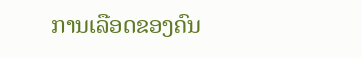ການເລືອດຂອງຄົນ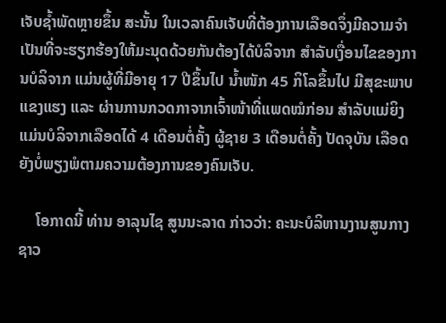ເຈັບຊໍ້າພັດຫຼາຍຂຶ້ນ ສະນັ້ນ ໃນເວລາຄົນເຈັບທີ່ຕ້ອງການເລືອດຈຶ່ງມີຄວາມຈຳເປັນທີ່ຈະຮຽກຮ້ອງໃຫ້ມະນຸດດ້ວຍກັນຕ້ອງໄດ້ບໍລິຈາກ ສຳລັບເງື່ອນໄຂຂອງການບໍລິຈາກ ແມ່ນຜູ້ທີ່ມີອາຍຸ 17 ປີຂຶ້ນໄປ ນໍ້າໜັກ 45 ກິໂລຂຶ້ນໄປ ມີສຸຂະພາບແຂງແຮງ ແລະ ຜ່ານການກວດກາຈາກເຈົ້າໜ້າທີ່ແພດໝໍກ່ອນ ສຳລັບແມ່ຍິງ ແມ່ນບໍລິຈາກເລືອດໄດ້ 4 ເດືອນຕໍ່ຄັ້ງ ຜູ້ຊາຍ 3 ເດືອນຕໍ່ຄັ້ງ ປັດຈຸບັນ ເລືອດຍັງບໍ່ພຽງພໍຕາມຄວາມຕ້ອງການຂອງຄົນເຈັບ.

    ໂອກາດນີ້ ທ່ານ ອາລຸນໄຊ ສູນນະລາດ ກ່າວວ່າ: ຄະນະບໍລິຫານງານສູນກາງຊາວ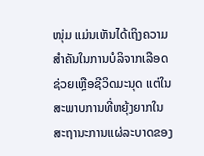ໜຸ່ມ ແມ່ນເຫັນໄດ້ເຖິງຄວາມສຳຄັນໃນການບໍລິຈາກເລືອດຊ່ວຍເຫຼືອຊີວິດມະນຸດ ແຕ່ໃນສະພາບການທີ່ຫຍຸ້ງຍາກໃນສະຖານະການແຜ່ລະບາດຂອງ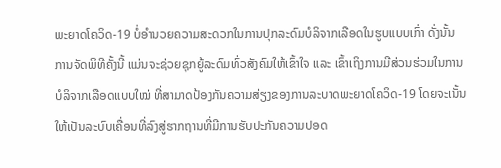ພະຍາດໂຄວິດ-19 ບໍ່ອຳນວຍຄວາມສະດວກໃນການປຸກລະດົມບໍລິຈາກເລືອດໃນຮູບແບບເກົ່າ ດັ່ງນັ້ນ ການຈັດພິທີຄັ້ງນີ້ ແມ່ນຈະຊ່ວຍຊຸກຍູ້ລະດົມທົ່ວສັງຄົມໃຫ້ເຂົ້າໃຈ ແລະ ເຂົ້າເຖິງການມີສ່ວນຮ່ວມໃນການບໍລິຈາກເລືອດແບບໃໝ່ ທີ່ສາມາດປ້ອງກັນຄວາມສ່ຽງຂອງການລະບາດພະຍາດໂຄວິດ-19 ໂດຍຈະເນັ້ນໃຫ້ເປັນລະບົບເຄື່ອນທີ່ລົງສູ່ຮາກຖານທີ່ມີການຮັບປະກັນຄວາມປອດ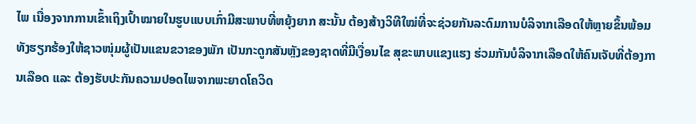ໄພ ເນື່ອງຈາກການເຂົ້າເຖິງເປົ້າໝາຍໃນຮູບແບບເກົ່າມີສະພາບທີ່ຫຍຸ້ງຍາກ ສະນັ້ນ ຕ້ອງສ້າງວິທີໃໝ່ທີ່ຈະຊ່ວຍກັນລະດົມການບໍລິຈາກເລືອດໃຫ້ຫຼາຍຂຶ້ນພ້ອມທັງຮຽກຮ້ອງໃຫ້ຊາວໜຸ່ມຜູ້ເປັນແຂນຂວາຂອງພັກ ເປັນກະດູກສັນຫຼັງຂອງຊາດທີ່ມີເງື່ອນໄຂ ສຸຂະພາບແຂງແຮງ ຮ່ວມກັນບໍລິຈາກເລືອດໃຫ້ຄົນເຈັບທີ່ຕ້ອງການເລືອດ ແລະ ຕ້ອງຮັບປະກັນຄວາມປອດໄພຈາກພະຍາດໂຄວິດ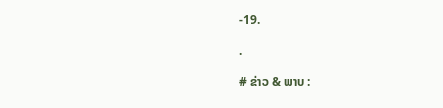-19.

.

# ຂ່າວ & ພາບ :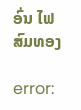ອົ່ນ ໄຟສົມທອງ

error: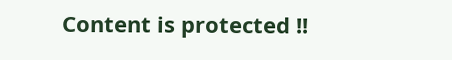Content is protected !!